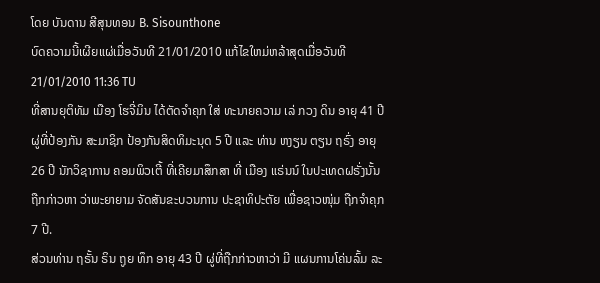ໂດຍ ບັນດານ ສີສຸນທອນ B. Sisounthone
ບົດຄວາມນີ້ເຜີຍແຜ່ເມື່ອວັນທີ 21/01/2010 ແກ້ໄຂໃຫມ່ຫລ້າສຸດເມື່ອວັນທີ 21/01/2010 11:36 TU
ທີ່ສານຍຸຕິທັມ ເມືອງ ໂຮຈີ່ມິນ ໄດ້ຕັດຈຳຄຸກ ໃສ່ ທະນາຍຄວາມ ເລ່ ກວງ ດິນ ອາຍຸ 41 ປີ ຜູ່ທີ່ປ້ອງກັນ ສະມາຊິກ ປ້ອງກັນສິດທິມະນຸດ 5 ປີ ແລະ ທ່ານ ຫງຽນ ຕຽນ ຖຣົ່ງ ອາຍຸ 26 ປີ ນັກວິຊາການ ຄອມພິວເຕີ້ ທີ່ເຄີຍມາສຶກສາ ທີ່ ເມືອງ ແຣ່ນນ໌ ໃນປະເທດຝຣັ່ງນັ້ນ ຖືກກ່າວຫາ ວ່າພະຍາຍາມ ຈັດສັນຂະບວນການ ປະຊາທິປະຕັຍ ເພື່ອຊາວໜຸ່ມ ຖືກຈຳຄຸກ 7 ປີ.
ສ່ວນທ່ານ ຖຣັ້ນ ຣິນ ຖູຍ ທຶກ ອາຍຸ 43 ປີ ຜູ່ທີ່ຖືກກ່າວຫາວ່າ ມີ ແຜນການໂຄ່ນລົ້ມ ລະ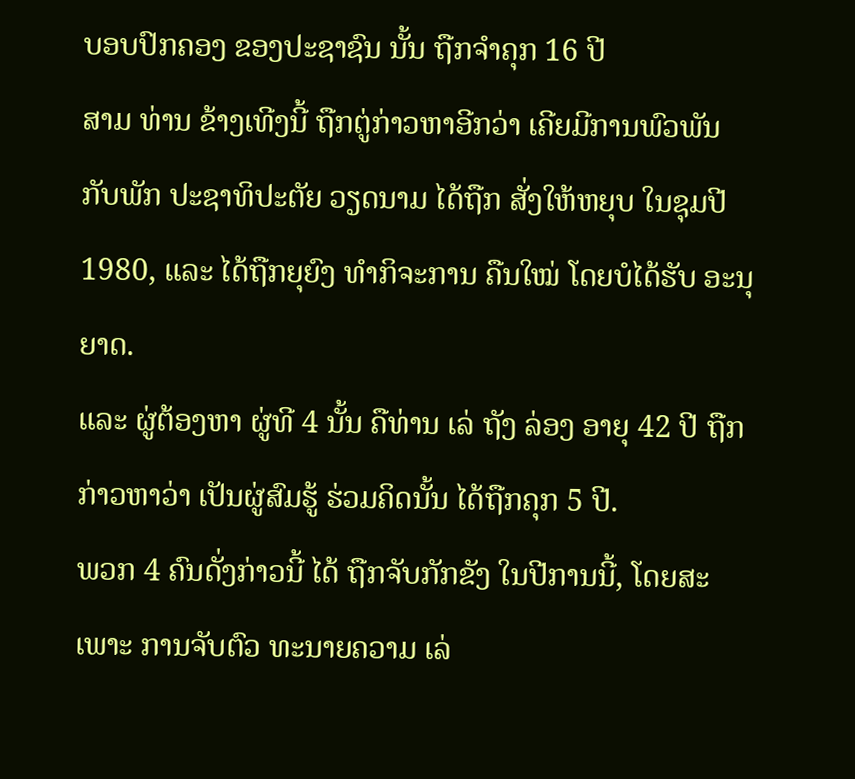ບອບປົກຄອງ ຂອງປະຊາຊົນ ນັ້ນ ຖືກຈຳຄຸກ 16 ປີ
ສາມ ທ່ານ ຂ້າງເທີງນີ້ ຖືກຕູ່ກ່າວຫາອີກວ່າ ເຄີຍມີການພົວພັນ ກັບພັກ ປະຊາທິປະຕັຍ ວຽດນາມ ໄດ້ຖືກ ສັ່ງໃຫ້ຫຍຸບ ໃນຊຸມປີ 1980, ແລະ ໄດ້ຖືກຍຸຍົງ ທຳກິຈະການ ຄືນໃໝ່ ໂດຍບໍໄດ້ຮັບ ອະນຸຍາດ.
ແລະ ຜູ່ຕ້ອງຫາ ຜູ່ທີ 4 ນັ້ນ ຄືທ່ານ ເລ່ ຖັງ ລ່ອງ ອາຍຸ 42 ປີ ຖືກກ່າວຫາວ່າ ເປັນຜູ່ສົມຮູ້ ຮ່ວມຄິດນັ້ນ ໄດ້ຖືກຄຸກ 5 ປີ.
ພວກ 4 ຄົນດັ່ງກ່າວນີ້ ໄດ້ ຖືກຈັບກັກຂັງ ໃນປີການນີ້, ໂດຍສະເພາະ ການຈັບຕົວ ທະນາຍຄວາມ ເລ່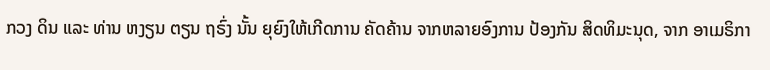ກວງ ດິນ ແລະ ທ່ານ ຫງຽນ ຕຽນ ຖຣົ່ງ ນັ້ນ ຍຸຍົງໃຫ້ເກີດການ ຄັດຄ້ານ ຈາກຫລາຍອົງການ ປ້ອງກັນ ສິດທິມະນຸດ, ຈາກ ອາເມຣິກາ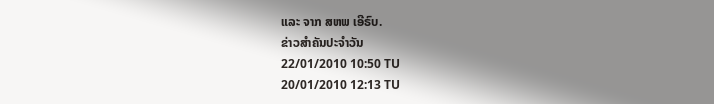ແລະ ຈາກ ສຫພ ເອີຣົບ.
ຂ່າວສຳຄັນປະຈຳວັນ
22/01/2010 10:50 TU
20/01/2010 12:13 TU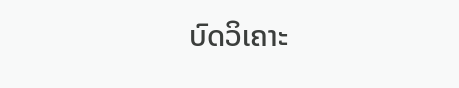ບົດວິເຄາະ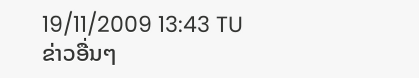19/11/2009 13:43 TU
ຂ່າວອື່ນໆ